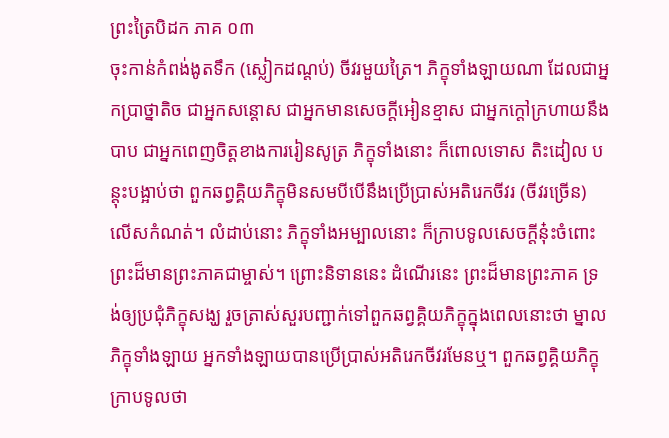ព្រះត្រៃបិដក ភាគ ០៣
ចុះកាន់កំពង់ងូតទឹក (ស្លៀកដណ្តប់) ចីវរមួយត្រៃ។ ភិក្ខុទាំងឡាយណា ដែលជាអ្នកប្រាថ្នាតិច ជាអ្នកសន្តោស ជាអ្នកមានសេចក្តីអៀនខ្មាស ជាអ្នកក្តៅក្រហាយនឹងបាប ជាអ្នកពេញចិត្តខាងការរៀនសូត្រ ភិក្ខុទាំងនោះ ក៏ពោលទោស តិះដៀល បន្តុះបង្អាប់ថា ពួកឆព្វគ្គិយភិក្ខុមិនសមបីបើនឹងប្រើប្រាស់អតិរេកចីវរ (ចីវរច្រើន) លើសកំណត់។ លំដាប់នោះ ភិក្ខុទាំងអម្បាលនោះ ក៏ក្រាបទូលសេចក្តីនុ៎ះចំពោះព្រះដ៏មានព្រះភាគជាម្ចាស់។ ព្រោះនិទាននេះ ដំណើរនេះ ព្រះដ៏មានព្រះភាគ ទ្រង់ឲ្យប្រជុំភិក្ខុសង្ឃ រួចត្រាស់សួរបញ្ជាក់ទៅពួកឆព្វគ្គិយភិក្ខុក្នុងពេលនោះថា ម្នាលភិក្ខុទាំងឡាយ អ្នកទាំងឡាយបានប្រើប្រាស់អតិរេកចីវរមែនឬ។ ពួកឆព្វគ្គិយភិក្ខុក្រាបទូលថា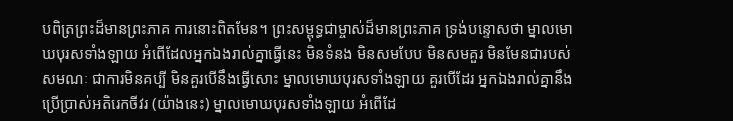បពិត្រព្រះដ៏មានព្រះភាគ ការនោះពិតមែន។ ព្រះសម្ពុទ្ធជាម្ចាស់ដ៏មានព្រះភាគ ទ្រង់បន្ទោសថា ម្នាលមោឃបុរសទាំងឡាយ អំពើដែលអ្នកឯងរាល់គ្នាធ្វើនេះ មិនទំនង មិនសមបែប មិនសមគួរ មិនមែនជារបស់សមណៈ ជាការមិនគប្បី មិនគួរបើនឹងធ្វើសោះ ម្នាលមោឃបុរសទាំងឡាយ គួរបើដែរ អ្នកឯងរាល់គ្នានឹងប្រើប្រាស់អតិរេកចីវរ (យ៉ាងនេះ) ម្នាលមោឃបុរសទាំងឡាយ អំពើដែ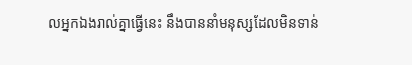លអ្នកឯងរាល់គ្នាធ្វើនេះ នឹងបាននាំមនុស្សដែលមិនទាន់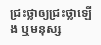ជ្រះថ្លាឲ្យជ្រះថ្លាឡើង ឬមនុស្ស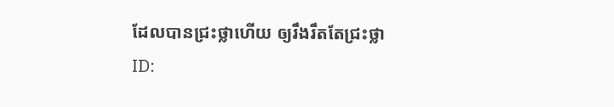ដែលបានជ្រះថ្លាហើយ ឲ្យរឹងរឹតតែជ្រះថ្លា
ID: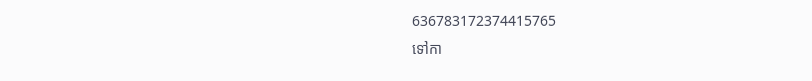636783172374415765
ទៅកា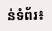ន់ទំព័រ៖